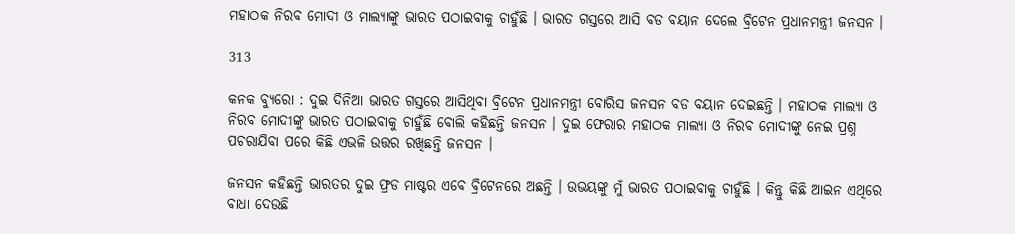ମହାଠକ ନିରବ ମୋଦୀ ଓ ମାଲ୍ୟାଙ୍କୁ ଭାରତ ପଠାଇବାକୁ ଚାହୁଁଛି । ଭାରତ ଗସ୍ତରେ ଆସି ବଡ ବୟାନ ଦେଲେ ବ୍ରିଟେନ ପ୍ରଧାନମନ୍ତ୍ରୀ ଜନସନ ।

313

କନକ ବ୍ୟୁରୋ : ଦୁଇ ଦିନିଆ ଭାରତ ଗସ୍ତରେ ଆସିଥିବା ବ୍ରିଟେନ ପ୍ରଧାନମନ୍ତ୍ରୀ ବୋରିସ ଜନସନ ବଡ ବୟାନ ଦେଇଛନ୍ତି । ମହାଠକ ମାଲ୍ୟା ଓ ନିରବ ମୋଦୀଙ୍କୁ ଭାରତ ପଠାଇବାକୁ ଚାହୁଁଛି ବୋଲି କହିଛନ୍ତି ଜନସନ । ଦୁଇ ଫେରାର ମହାଠକ ମାଲ୍ୟା ଓ ନିରବ ମୋଦୀଙ୍କୁ ନେଇ ପ୍ରଶ୍ନ ପଚରାଯିବା ପରେ କିଛି ଏଭଳି ଉତ୍ତର ରଖିଛନ୍ତି ଜନସନ ।

ଜନସନ କହିଛନ୍ତି ଭାରତର ଦୁଇ ଫ୍ରଡ ମାଷ୍ଟର ଏବେ ବ୍ରିଟେନରେ ଅଛନ୍ତି । ଉଭୟଙ୍କୁ ମୁଁ ଭାରତ ପଠାଇବାକୁ ଚାହୁଁଛି । କିନ୍ତୁ କିଛି ଆଇନ ଏଥିରେ ବାଧା ଦେଉଛି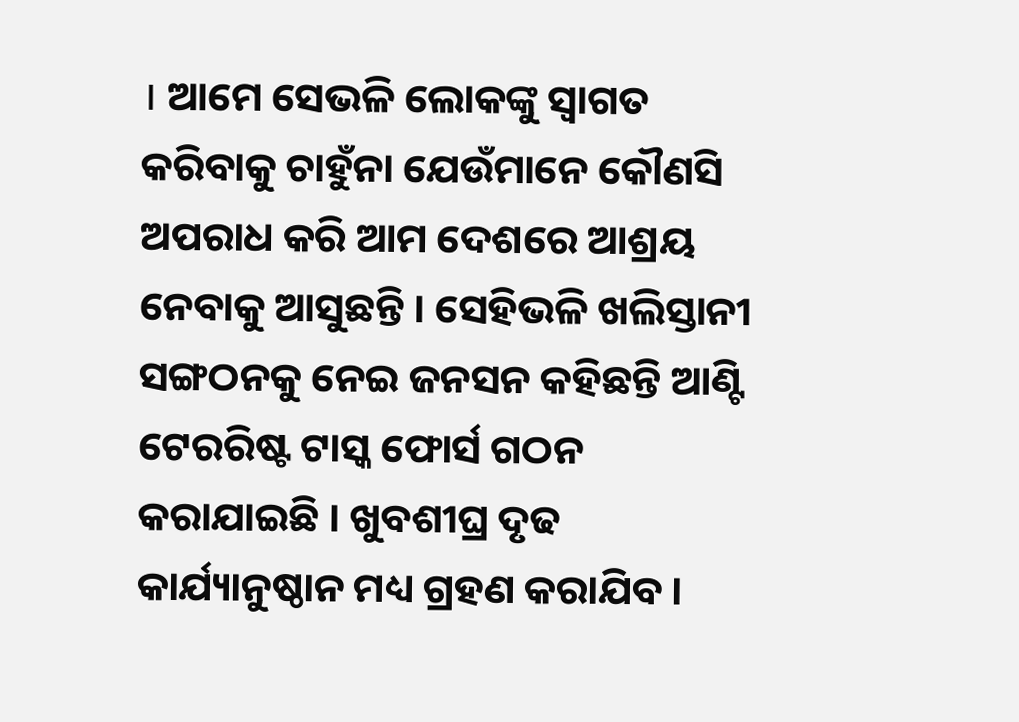। ଆମେ ସେଭଳି ଲୋକଙ୍କୁ ସ୍ୱାଗତ କରିବାକୁ ଚାହୁଁନା ଯେଉଁମାନେ କୌଣସି ଅପରାଧ କରି ଆମ ଦେଶରେ ଆଶ୍ରୟ ନେବାକୁ ଆସୁଛନ୍ତି । ସେହିଭଳି ଖଲିସ୍ତାନୀ ସଙ୍ଗଠନକୁ ନେଇ ଜନସନ କହିଛନ୍ତି ଆଣ୍ଟି ଟେରରିଷ୍ଟ ଟାସ୍କ ଫୋର୍ସ ଗଠନ କରାଯାଇଛି । ଖୁବଶୀଘ୍ର ଦୃଢ କାର୍ଯ୍ୟାନୁଷ୍ଠାନ ମଧ୍ୟ ଗ୍ରହଣ କରାଯିବ ।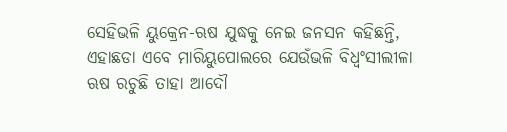ସେହିଭଳି ୟୁକ୍ରେନ-ଋଷ ଯୁଦ୍ଧକୁ ନେଇ ଜନସନ କହିଛନ୍ତି, ଏହାଛଡା ଏବେ ମାରିୟୁପୋଲରେ ଯେଉଁଭଳି ବିଧ୍ୱଂସୀଲୀଳା ଋଷ ରଚୁଛି ତାହା ଆଦୌ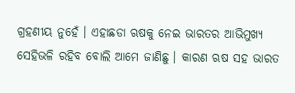ଗ୍ରହଣୀୟ ନୁହେଁ । ଏହାଛଡା ଋଷକୁ ନେଇ ଭାରତର ଆଭିମୁଖ୍ୟ ସେହିଭଳି ରହିବ ବୋଲି ଆମେ ଜାଣିଛୁ । କାରଣ ଋଷ ସହ ଭାରତ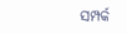ସମ୍ପର୍କ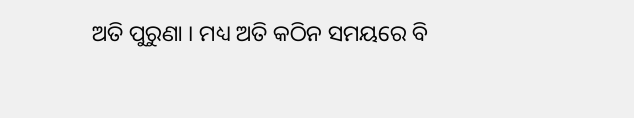ଅତି ପୁରୁଣା । ମଧ୍ୟ ଅତି କଠିନ ସମୟରେ ବି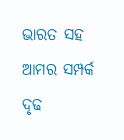ଭାରତ ସହ ଆମର ସମ୍ପର୍କ ଦୃଢ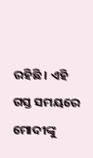ରହିଛି । ଏହି ଗସ୍ତ ସମୟରେ ମୋଦୀଙ୍କୁ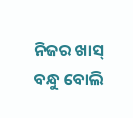ନିଜର ଖାସ୍ ବନ୍ଧୁ ବୋଲି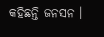କହିଛନ୍ତି ଜନସନ ।